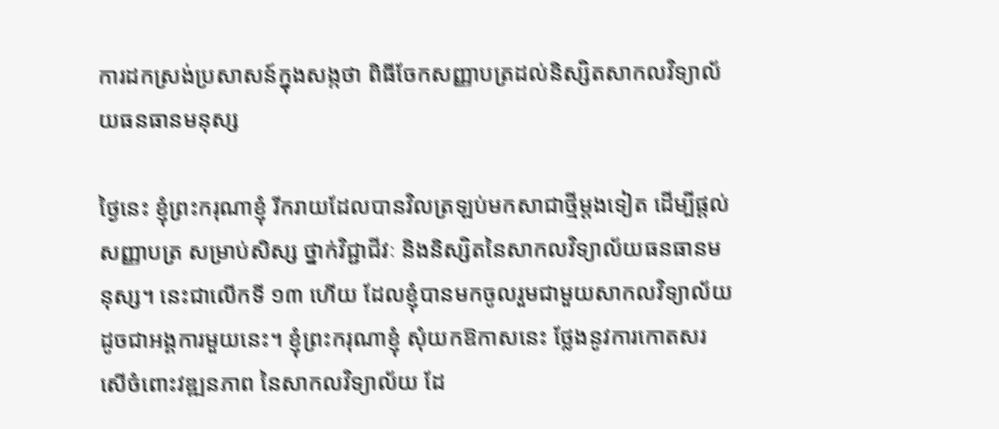ការដកស្រង់ប្រសាសន៍ក្នុងសង្កថា ពិធីចែកសញ្ញាបត្រដល់និស្សិតសាកលវិទ្យាល័យធនធានមនុស្ស

ថ្ងៃនេះ ខ្ញុំព្រះករុណាខ្ញុំ រីករាយដែលបានវិលត្រឡប់មកសាជាថ្មីម្តងទៀត ដើម្បីផ្តល់សញ្ញាបត្រ សម្រាប់សិស្ស ថ្នាក់វិជ្ជាជីវៈ និងនិស្សិតនៃសាកលវិទ្យាល័យធនធានមនុស្ស។ នេះជាលើកទី ១៣ ហើយ ដែលខ្ញុំបានមកចូលរួមជាមួយសាកលវិទ្យាល័យ ដូចជាអង្គការមួយនេះ។ ខ្ញុំព្រះករុណាខ្ញុំ សុំយកឱកាសនេះ ថ្លែងនូវការកោតសរសើចំពោះវឌ្ឍនភាព នៃសាកលវិទ្យាល័យ ដែ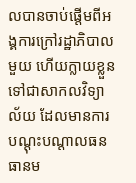លបានចាប់ផ្តើមពីអង្គការក្រៅរដ្ឋាភិបាលមួយ ហើយក្លាយខ្លួនទៅជាសាកលវិទ្យាល័យ ដែលមានការបណ្តុះបណ្តាលធនធានម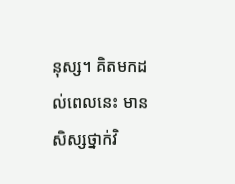នុស្ស។ គិតមកដល់ពេលនេះ មានសិស្សថ្នាក់វិ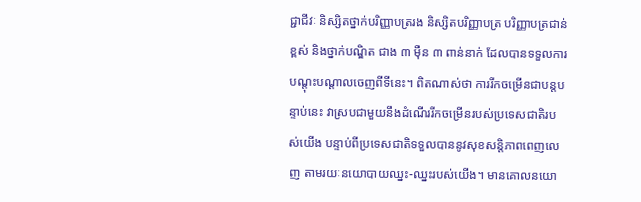ជ្ជាជីវៈ និស្សិតថ្នាក់បរិញ្ញាបត្ររង និស្សិតបរិញ្ញាបត្រ បរិញ្ញាបត្រជាន់ខ្ពស់ និងថ្នាក់បណ្ឌិត ជាង ៣ ម៉ឺន ៣ ពាន់នាក់ ដែលបានទទួលការបណ្តុះបណ្តាលចេញពីទីនេះ។ ពិតណាស់ថា ការរីកចម្រើនជាបន្តបន្ទាប់នេះ វាស្របជាមួយនឹងដំណើររីកចម្រើនរបស់ប្រទេសជាតិរបស់យើង បន្ទាប់ពីប្រទេសជាតិទទួលបាននូវសុខសន្តិភាពពេញលេញ តាមរយៈនយោបាយឈ្នះ-ឈ្នះរបស់យើង។ មានគោលនយោ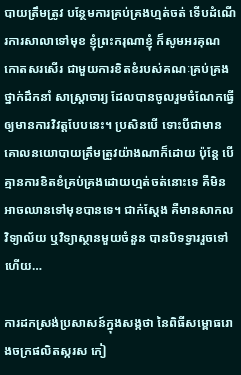បាយត្រឹមត្រូវ បន្ថែមការគ្រប់គ្រងហ្មត់ចត់ ទើបដំណើរការសាលាទៅមុខ ខ្ញុំព្រះករុណាខ្ញុំ ក៏សូមអរគុណ កោតសរសើរ ជាមួយការខិតខំរបស់គណៈគ្រប់គ្រង ថ្នាក់ដឹកនាំ សាស្រ្តាចារ្យ ដែលបានចូលរួមចំណែកធ្វើឲ្យមានការវិវត្តបែបនេះ។ ប្រសិនបើ ទោះបីជាមានគោលនយោបាយត្រឹមត្រួវយ៉ាងណាក៏ដោយ ប៉ុន្តែ បើគ្មានការខិតខំគ្រប់គ្រងដោយហ្មត់ចត់នោះទេ គឺមិនអាចឈានទៅមុខបានទេ។ ជាក់ស្តែង គឺមានសាកលវិទ្យាល័យ ឬវិទ្យាស្ថានមួយចំនួន បានបិទទ្វាររួចទៅហើយ…

ការដកស្រង់ប្រសាសន៍ក្នុងសង្កថា នៃពិធីសម្ពោធរោងចក្រផលិតស្ករស កៀ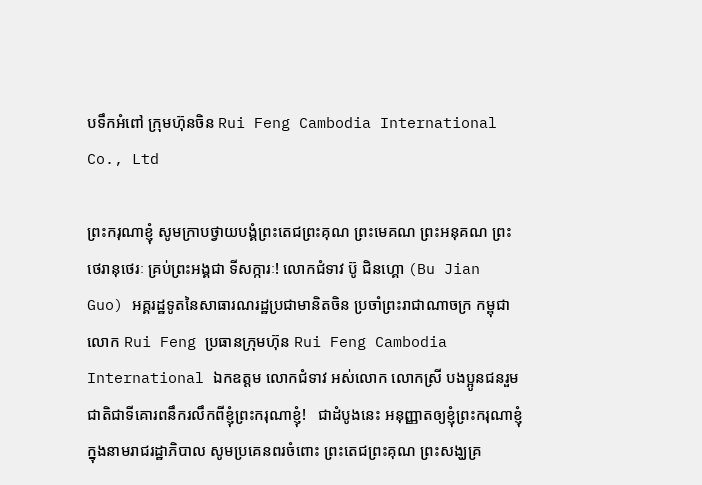បទឹកអំពៅ ក្រុមហ៊ុនចិន Rui Feng Cambodia International Co., Ltd

ព្រះករុណាខ្ញុំ សូមក្រាបថ្វាយបង្គំព្រះតេជព្រះគុណ ព្រះមេគណ ព្រះអនុគណ ព្រះថេរានុថេរៈ គ្រប់ព្រះអង្គជា ទីសក្ការៈ! លោកជំទាវ ប៊ូ ជិនហ្គោ (Bu Jian Guo) អគ្គរដ្ឋទូតនៃសាធារណរដ្ឋប្រជាមានិតចិន ប្រចាំព្រះរាជាណាចក្រ កម្ពុជា លោក Rui Feng ប្រធានក្រុមហ៊ុន Rui Feng Cambodia International ឯកឧត្តម លោកជំទាវ អស់លោក លោកស្រី បងប្អូនជនរួមជាតិជាទីគោរពនឹករលឹកពីខ្ញុំព្រះករុណាខ្ញុំ!   ជាដំបូងនេះ អនុញ្ញាតឲ្យខ្ញុំព្រះករុណាខ្ញុំ ក្នុងនាមរាជរដ្ឋាភិបាល សូមប្រគេនពរចំពោះ ព្រះតេជព្រះគុណ ព្រះសង្ឃគ្រ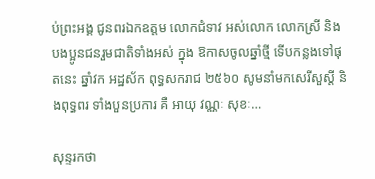ប់ព្រះអង្គ ជូនពរឯកឧត្តម លោកជំទាវ អស់លោក លោកស្រី និងបងប្អូនជនរួមជាតិទាំងអស់ ក្នុង ឱកាសចូលឆ្នាំថ្មី ទើបកន្លងទៅផុតនេះ ឆ្នាំវក អដ្ឋស័ក ពុទ្ធសករាជ ២៥៦០ សូមនាំមកសេរីសួស្តី និងពុទ្ធពរ ទាំងបួនប្រការ គឺ អាយុ វណ្ណៈ សុខៈ…

សុន្ទរកថា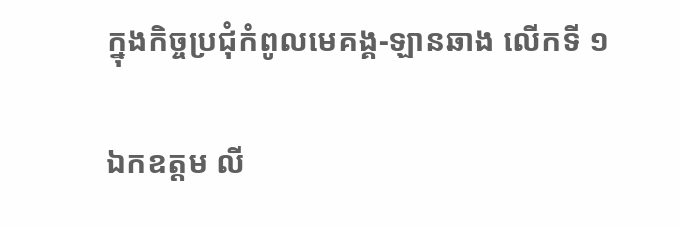ក្នុងកិច្ចប្រជុំកំពូលមេគង្គ-ឡានឆាង លើកទី ១

ឯកឧត្តម លី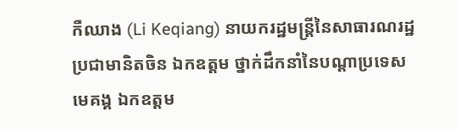កឺឈាង (Li Keqiang) នាយករដ្ឋមន្ត្រីនៃសាធារណរដ្ឋប្រជាមានិតចិន ឯកឧត្តម ថ្នាក់ដឹកនាំនៃបណ្តាប្រទេសមេគង្គ ឯកឧត្តម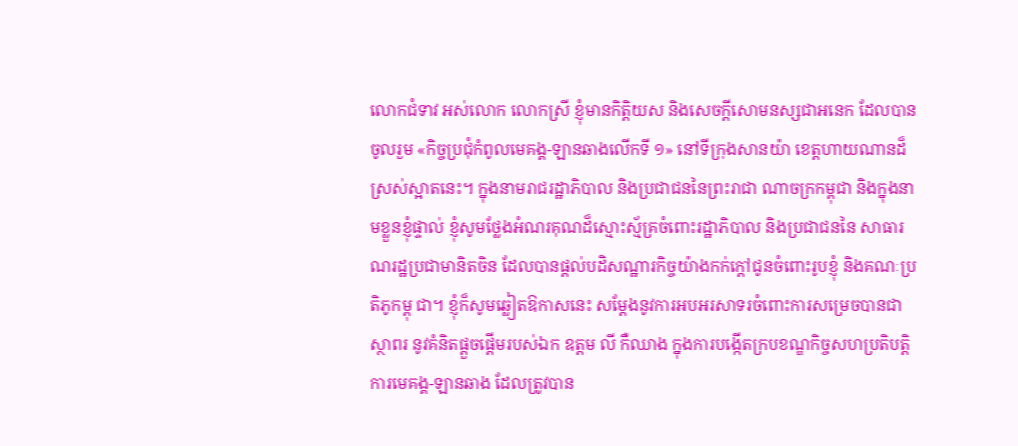លោកជំទាវ អស់លោក លោកស្រី ខ្ញុំមានកិត្តិយស និងសេចក្តីសោមនស្សជាអនេក ដែលបានចូលរួម «កិច្ចប្រជុំកំពូលមេគង្គ-ឡានឆាងលើកទី ១» នៅទីក្រុងសានយ៉ា ខេត្តហាយណានដ៏ស្រស់ស្អាតនេះ។ ក្នុងនាមរាជរដ្ឋាភិបាល និងប្រជាជននៃព្រះរាជា ណាចក្រកម្ពុជា និងក្នុងនាមខ្លួនខ្ញុំផ្ទាល់ ខ្ញុំសូមថ្លែងអំណរគុណដ៏ស្មោះស្ម័គ្រចំពោះរដ្ឋាភិបាល និងប្រជាជននៃ សាធារណរដ្ឋប្រជាមានិតចិន ដែលបានផ្តល់បដិសណ្ឋារកិច្ចយ៉ាងកក់ក្តៅជូនចំពោះរូបខ្ញុំ និងគណៈប្រតិភូកម្ពុ ជា។ ខ្ញុំក៏សូមឆ្លៀតឱកាសនេះ សម្តែងនូវការអបអរសាទរចំពោះការសម្រេចបានជាស្ថាពរ នូវគំនិតផ្តួចផ្តើមរបស់ឯក ឧត្តម លី កឺឈាង ក្នុងការបង្កើតក្របខណ្ឌកិច្ចសហប្រតិបត្តិការមេគង្គ-ឡានឆាង ដែលត្រូវបាន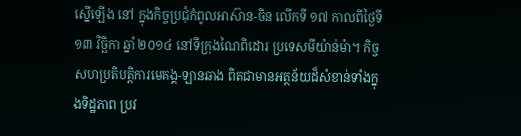ស្នើឡើង នៅ ក្នុងកិច្ចប្រជុំកំពូលអាស៊ាន-ចិន លើកទី ១៧ កាលពីថ្ងៃទី ១៣ វិច្ឆិកា ឆ្នាំ ២០១៤ នៅទីក្រុងណៃពិដោរ ប្រទេសមីយ៉ាន់ម៉ា។ កិច្ចសហប្រតិបត្តិការមេគង្គ-ឡានឆាង ពិតជាមានអត្ថន័យដ៏សំខាន់ទាំងក្នុងទិដ្ឋភាព ប្រវ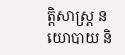ត្តិសាស្ត្រ នយោបាយ និ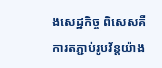ងសេដ្ឋកិច្ច ពិសេសគឺការតភ្ជាប់រូបវ័ន្តយ៉ាង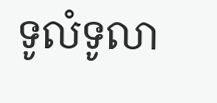ទូលំទូលា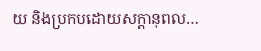យ និងប្រកបដោយសក្តានុពល…